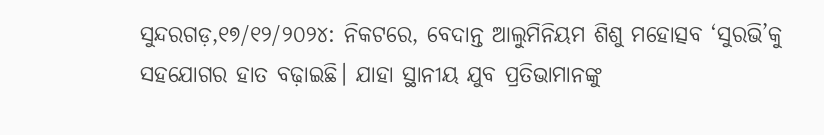ସୁନ୍ଦରଗଡ଼,୧୭/୧୨/୨୦୨୪: ନିକଟରେ, ବେଦାନ୍ତ ଆଲୁମିନିୟମ ଶିଶୁ ମହୋତ୍ସବ ‘ସୁରଭି’କୁ ସହଯୋଗର ହାତ ବଢ଼ାଇଛି। ଯାହା ସ୍ଥାନୀୟ ଯୁବ ପ୍ରତିଭାମାନଙ୍କୁ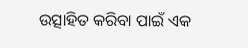ଉତ୍ସାହିତ କରିବା ପାଇଁ ଏକ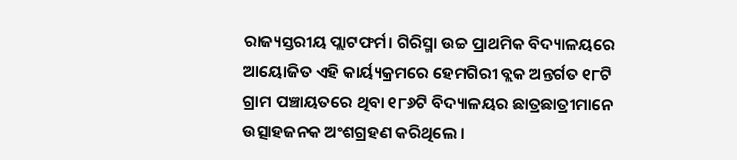ରାଜ୍ୟସ୍ତରୀୟ ପ୍ଲାଟଫର୍ମ। ଗିରିସ୍ମା ଉଚ୍ଚ ପ୍ରାଥମିକ ବିଦ୍ୟାଳୟରେ ଆୟୋଜିତ ଏହି କାର୍ୟ୍ୟକ୍ରମରେ ହେମଗିରୀ ବ୍ଲକ ଅନ୍ତର୍ଗତ ୧୮ଟି ଗ୍ରାମ ପଞ୍ଚାୟତରେ ଥିବା ୧୮୬ଟି ବିଦ୍ୟାଳୟର ଛାତ୍ରଛାତ୍ରୀମାନେ ଉତ୍ସାହଜନକ ଅଂଶଗ୍ରହଣ କରିଥିଲେ ।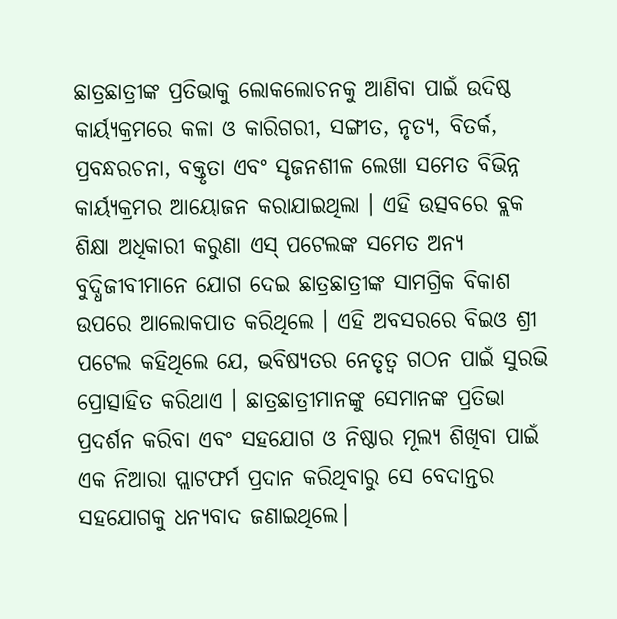ଛାତ୍ରଛାତ୍ରୀଙ୍କ ପ୍ରତିଭାକୁ ଲୋକଲୋଚନକୁ ଆଣିବା ପାଇଁ ଉଦିଷ୍ଠ କାର୍ୟ୍ୟକ୍ରମରେ କଳା ଓ କାରିଗରୀ, ସଙ୍ଗୀତ, ନୃତ୍ୟ, ବିତର୍କ, ପ୍ରବନ୍ଧରଚନା, ବକ୍ତୃତା ଏବଂ ସୃଜନଶୀଳ ଲେଖା ସମେତ ବିଭିନ୍ନ କାର୍ୟ୍ୟକ୍ରମର ଆୟୋଜନ କରାଯାଇଥିଲା । ଏହି ଉତ୍ସବରେ ବ୍ଲକ ଶିକ୍ଷା ଅଧିକାରୀ କରୁଣା ଏସ୍ ପଟେଲଙ୍କ ସମେତ ଅନ୍ୟ ବୁଦ୍ଧିଜୀବୀମାନେ ଯୋଗ ଦେଇ ଛାତ୍ରଛାତ୍ରୀଙ୍କ ସାମଗ୍ରିକ ବିକାଶ ଉପରେ ଆଲୋକପାତ କରିଥିଲେ । ଏହି ଅବସରରେ ବିଇଓ ଶ୍ରୀ ପଟେଲ କହିଥିଲେ ଯେ, ଭବିଷ୍ୟତର ନେତୃତ୍ୱ ଗଠନ ପାଇଁ ସୁରଭି ପ୍ରୋତ୍ସାହିତ କରିଥାଏ । ଛାତ୍ରଛାତ୍ରୀମାନଙ୍କୁ ସେମାନଙ୍କ ପ୍ରତିଭା ପ୍ରଦର୍ଶନ କରିବା ଏବଂ ସହଯୋଗ ଓ ନିଷ୍ଠାର ମୂଲ୍ୟ ଶିଖିବା ପାଇଁ ଏକ ନିଆରା ପ୍ଲାଟଫର୍ମ ପ୍ରଦାନ କରିଥିବାରୁ ସେ ବେଦାନ୍ତର ସହଯୋଗକୁ ଧନ୍ୟବାଦ ଜଣାଇଥିଲେ।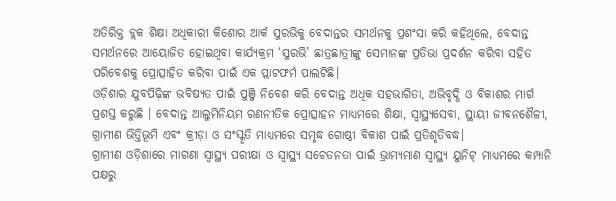ଅତିରିକ୍ତ ବ୍ଲକ ଶିକ୍ଷା ଅଧିକାରୀ କିଶୋର ଆର୍କ ସୁରଭିକୁ ବେଦାନ୍ତର ସମର୍ଥନକୁ ପ୍ରଶଂସା କରି କହିଥିଲେ, ବେଦାନ୍ତ ସମର୍ଥନରେ ଆୟୋଜିତ ହୋଇଥିବା କାର୍ଯ୍ୟକ୍ରମ ‘ସୁରଭି’ ଛାତ୍ରଛାତ୍ରୀଙ୍କୁ ସେମାନଙ୍କ ପ୍ରତିଭା ପ୍ରଦର୍ଶନ କରିବା ସହିତ ପରିବେଶକୁ ପ୍ରୋତ୍ସାହିତ କରିବା ପାଇଁ ଏକ ପ୍ଲାଟଫର୍ମ ପାଲଟିଛି।
ଓଡ଼ିଶାର ଯୁବପିଢ଼ିଙ୍କ ଭବିଷ୍ୟତ ପାଇଁ ପୁଞ୍ଜି ନିବେଶ କରି ବେଦାନ୍ତ ଅଧିକ ସହଭାଗିତା, ଅଭିବୃଦ୍ଧି ଓ ବିକାଶର ମାର୍ଗ ପ୍ରଶସ୍ତ କରୁଛି । ବେଦାନ୍ତ ଆଲୁମିନିୟମ ରଣନୀତିକ ପ୍ରୋତ୍ସାହନ ମାଧ୍ୟମରେ ଶିକ୍ଷା, ସ୍ୱାସ୍ଥ୍ୟସେବା, ସ୍ଥାୟୀ ଜୀବନଶୈଳୀ, ଗ୍ରାମୀଣ ଭିତ୍ତିଭୂମି ଏବଂ କ୍ରୀଡ଼ା ଓ ସଂସ୍କୃତି ମାଧ୍ୟମରେ ସମୃଦ୍ଧ ଗୋଷ୍ଠୀ ବିକାଶ ପାଇଁ ପ୍ରତିଶୃତିବଦ୍ଧ।
ଗ୍ରାମୀଣ ଓଡ଼ିଶାରେ ମାଗଣା ସ୍ୱାସ୍ଥ୍ୟ ପରୀକ୍ଷା ଓ ସ୍ୱାସ୍ଥ୍ୟ ସଚେତନତା ପାଇଁ ଭ୍ରାମ୍ୟମାଣ ସ୍ୱାସ୍ଥ୍ୟ ୟୁନିଟ୍ ମାଧ୍ୟମରେ କମ୍ପାନି ପକ୍ଷରୁ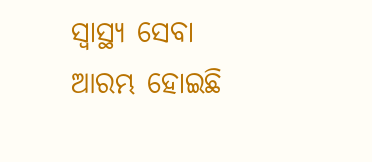ସ୍ୱାସ୍ଥ୍ୟ ସେବା ଆରମ୍ଭ ହୋଇଛି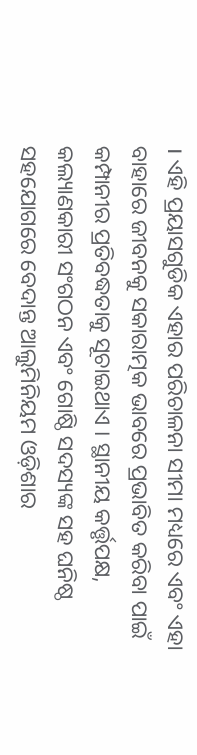। ଏହି ପ୍ରୟାସଗୁଡିକ ଏହାର ପରିଚାଳନା ସୀମା ମଧ୍ୟରେ ଏବଂ ଏହା ବାହାରେ ଜୀବନକୁ ସକାରାତ୍ମକ ଭାବରେ ପ୍ରଭାବିତ କରିବା ପାଇଁ କମ୍ପାନୀର ପ୍ରତିବଦ୍ଧତାକୁ ସୂଚାଇଥାଏ । ସ୍ଥାନୀୟ କର୍ତ୍ତୃପକ୍ଷ, କଲ୍ୟାଣକାରୀ ସଂଗଠନ ଏବଂ ଗୋଷ୍ଠି ସଦସ୍ୟଙ୍କ ସହ ଘନିଷ୍ଠ ସହଯୋଗରେ ବେଦାନ୍ତ ଆଲୁମିନିୟମ ଓଡ଼ିଶାର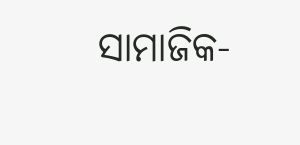ସାମାଜିକ-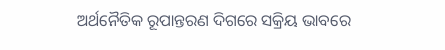ଅର୍ଥନୈତିକ ରୂପାନ୍ତରଣ ଦିଗରେ ସକ୍ରିୟ ଭାବରେ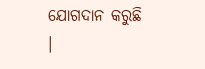ଯୋଗଦାନ କରୁଛି ।